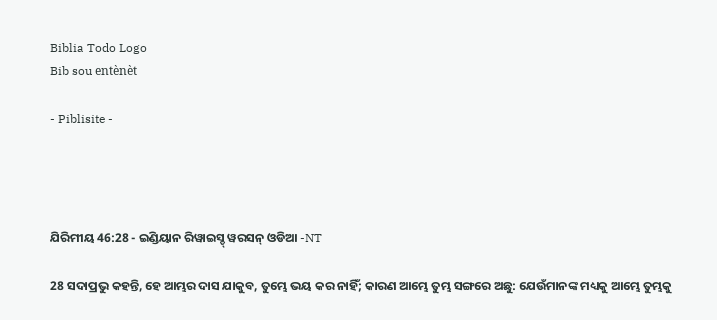Biblia Todo Logo
Bib sou entènèt

- Piblisite -




ଯିରିମୀୟ 46:28 - ଇଣ୍ଡିୟାନ ରିୱାଇସ୍ଡ୍ ୱରସନ୍ ଓଡିଆ -NT

28 ସଦାପ୍ରଭୁ କହନ୍ତି, ହେ ଆମ୍ଭର ଦାସ ଯାକୁବ, ତୁମ୍ଭେ ଭୟ କର ନାହିଁ; କାରଣ ଆମ୍ଭେ ତୁମ୍ଭ ସଙ୍ଗରେ ଅଛୁ: ଯେଉଁମାନଙ୍କ ମଧ୍ୟକୁ ଆମ୍ଭେ ତୁମ୍ଭକୁ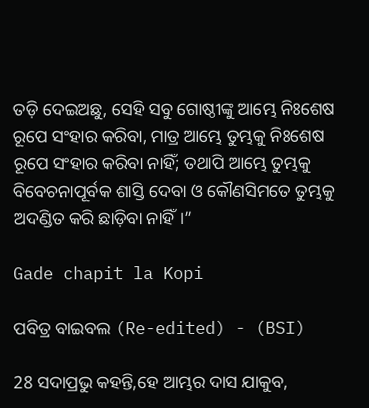ତଡ଼ି ଦେଇଅଛୁ, ସେହି ସବୁ ଗୋଷ୍ଠୀଙ୍କୁ ଆମ୍ଭେ ନିଃଶେଷ ରୂପେ ସଂହାର କରିବା, ମାତ୍ର ଆମ୍ଭେ ତୁମ୍ଭକୁ ନିଃଶେଷ ରୂପେ ସଂହାର କରିବା ନାହିଁ; ତଥାପି ଆମ୍ଭେ ତୁମ୍ଭକୁ ବିବେଚନାପୂର୍ବକ ଶାସ୍ତି ଦେବା ଓ କୌଣସିମତେ ତୁମ୍ଭକୁ ଅଦଣ୍ଡିତ କରି ଛାଡ଼ିବା ନାହିଁ।”

Gade chapit la Kopi

ପବିତ୍ର ବାଇବଲ (Re-edited) - (BSI)

28 ସଦାପ୍ରଭୁ କହନ୍ତି,ହେ ଆମ୍ଭର ଦାସ ଯାକୁବ,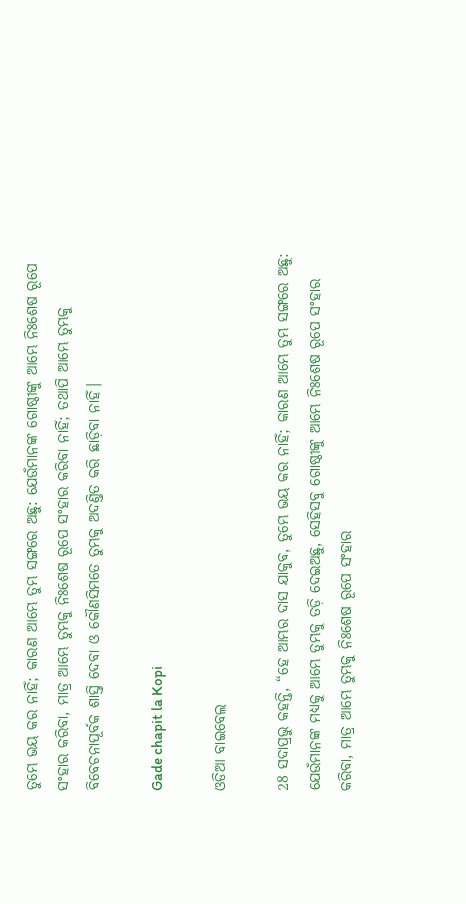ତୁମ୍ଭେ ଭୟ କର ନାହିଁ; କାରଣ ଆମ୍ଭେ ତୁମ୍ଭ ସଙ୍ଗରେ ଅଛୁ: ଯେଉଁମାନଙ୍କ ଗୋଷ୍ଠୀଙ୍କୁ ଆମ୍ଭେ ନିଃଶେଷ ରୂପେ ସଂହାର କରିବା, ମାତ୍ର ଆମ୍ଭେ ତୁମ୍ଭକୁ ନିଃଶେଷ ରୂପେ ସଂହାର କରିବା ନାହିଁ; ତଥାପି ଆମ୍ଭେ ତୁମ୍ଭକୁ ବିବେଚନାପୂର୍ବକ ଶାସ୍ତି ଦେବା ଓ କୌଣସିମତେ ତୁମ୍ଭକୁ ଅଦଣ୍ତିତ କରି ଛାଡ଼ିବା ନାହିଁ।

Gade chapit la Kopi

ଓଡିଆ ବାଇବେଲ

28 ସଦାପ୍ରଭୁ କହନ୍ତି, “ହେ ଆମ୍ଭର ଦାସ ଯାକୁବ, ତୁମ୍ଭେ ଭୟ କର ନାହିଁ; କାରଣ ଆମ୍ଭେ ତୁମ୍ଭ ସଙ୍ଗରେ ଅଛୁ: ଯେଉଁମାନଙ୍କ ମଧ୍ୟକୁ ଆମ୍ଭେ ତୁମ୍ଭକୁ ତଡ଼ି ଦେଇଅଛୁ, ସେହିସବୁ ଗୋଷ୍ଠୀଙ୍କୁ ଆମ୍ଭେ ନିଃଶେଷ ରୂପେ ସଂହାର କରିବା, ମାତ୍ର ଆମ୍ଭେ ତୁମ୍ଭକୁ ନିଃଶେଷ ରୂପେ ସଂହାର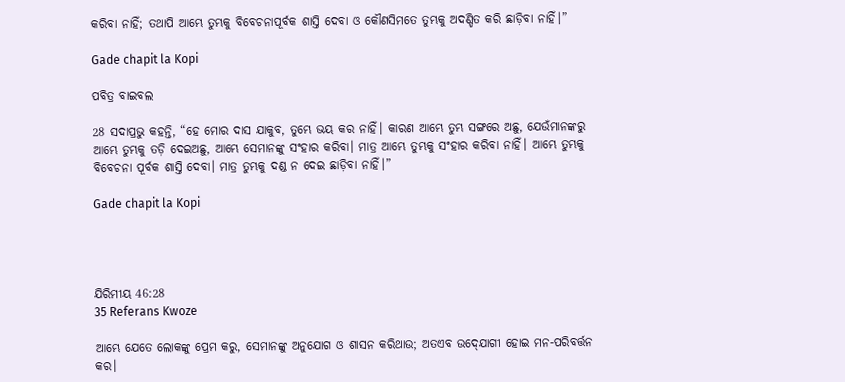କରିବା ନାହିଁ; ତଥାପି ଆମ୍ଭେ ତୁମ୍ଭକୁ ବିବେଚନାପୂର୍ବକ ଶାସ୍ତି ଦେବା ଓ କୌଣସିମତେ ତୁମ୍ଭକୁ ଅଦଣ୍ଡିତ କରି ଛାଡ଼ିବା ନାହିଁ।”

Gade chapit la Kopi

ପବିତ୍ର ବାଇବଲ

28 ସଦାପ୍ରଭୁ କହନ୍ତି, “ହେ ମୋର ଦାସ ଯାକୁବ, ତୁମ୍ଭେ ଭୟ କର ନାହିଁ। କାରଣ ଆମ୍ଭେ ତୁମ୍ଭ ସଙ୍ଗରେ ଅଛୁ, ଯେଉଁମାନଙ୍କରୁ ଆମ୍ଭେ ତୁମ୍ଭକୁ ତଡ଼ି ଦେଇଅଛୁ, ଆମ୍ଭେ ସେମାନଙ୍କୁ ସଂହାର କରିବା। ମାତ୍ର ଆମ୍ଭେ ତୁମ୍ଭକୁ ସଂହାର କରିବା ନାହିଁ। ଆମ୍ଭେ ତୁମ୍ଭକୁ ବିବେଚନା ପୂର୍ବକ ଶାସ୍ତି ଦେବା। ମାତ୍ର ତୁମ୍ଭକୁ ଦଣ୍ଡ ନ ଦେଇ ଛାଡ଼ିବା ନାହିଁ।”

Gade chapit la Kopi




ଯିରିମୀୟ 46:28
35 Referans Kwoze

ଆମ୍ଭେ ଯେତେ ଲୋକଙ୍କୁ ପ୍ରେମ କରୁ, ସେମାନଙ୍କୁ ଅନୁଯୋଗ ଓ ଶାସନ କରିଥାଉ; ଅତଏବ ଉଦ୍‍ଯୋଗୀ ହୋଇ ମନ-ପରିବର୍ତ୍ତନ କର।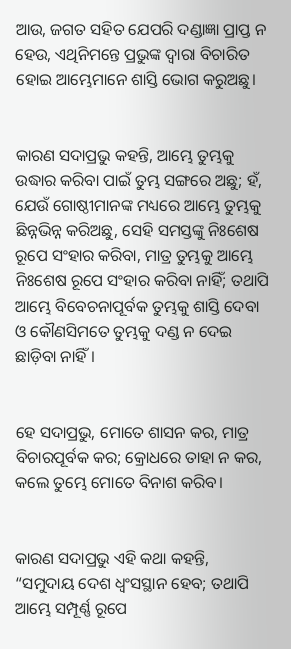ଆଉ, ଜଗତ ସହିତ ଯେପରି ଦଣ୍ଡାଜ୍ଞା ପ୍ରାପ୍ତ ନ ହେଉ, ଏଥିନିମନ୍ତେ ପ୍ରଭୁଙ୍କ ଦ୍ୱାରା ବିଚାରିତ ହୋଇ ଆମ୍ଭେମାନେ ଶାସ୍ତି ଭୋଗ କରୁଅଛୁ।


କାରଣ ସଦାପ୍ରଭୁ କହନ୍ତି, ଆମ୍ଭେ ତୁମ୍ଭକୁ ଉଦ୍ଧାର କରିବା ପାଇଁ ତୁମ୍ଭ ସଙ୍ଗରେ ଅଛୁ; ହଁ, ଯେଉଁ ଗୋଷ୍ଠୀମାନଙ୍କ ମଧ୍ୟରେ ଆମ୍ଭେ ତୁମ୍ଭକୁ ଛିନ୍ନଭିନ୍ନ କରିଅଛୁ, ସେହି ସମସ୍ତଙ୍କୁ ନିଃଶେଷ ରୂପେ ସଂହାର କରିବା, ମାତ୍ର ତୁମ୍ଭକୁ ଆମ୍ଭେ ନିଃଶେଷ ରୂପେ ସଂହାର କରିବା ନାହିଁ; ତଥାପି ଆମ୍ଭେ ବିବେଚନାପୂର୍ବକ ତୁମ୍ଭକୁ ଶାସ୍ତି ଦେବା ଓ କୌଣସିମତେ ତୁମ୍ଭକୁ ଦଣ୍ଡ ନ ଦେଇ ଛାଡ଼ିବା ନାହିଁ।


ହେ ସଦାପ୍ରଭୁ, ମୋତେ ଶାସନ କର, ମାତ୍ର ବିଚାରପୂର୍ବକ କର; କ୍ରୋଧରେ ତାହା ନ କର, କଲେ ତୁମ୍ଭେ ମୋତେ ବିନାଶ କରିବ।


କାରଣ ସଦାପ୍ରଭୁ ଏହି କଥା କହନ୍ତି, “ସମୁଦାୟ ଦେଶ ଧ୍ୱଂସସ୍ଥାନ ହେବ; ତଥାପି ଆମ୍ଭେ ସମ୍ପୂର୍ଣ୍ଣ ରୂପେ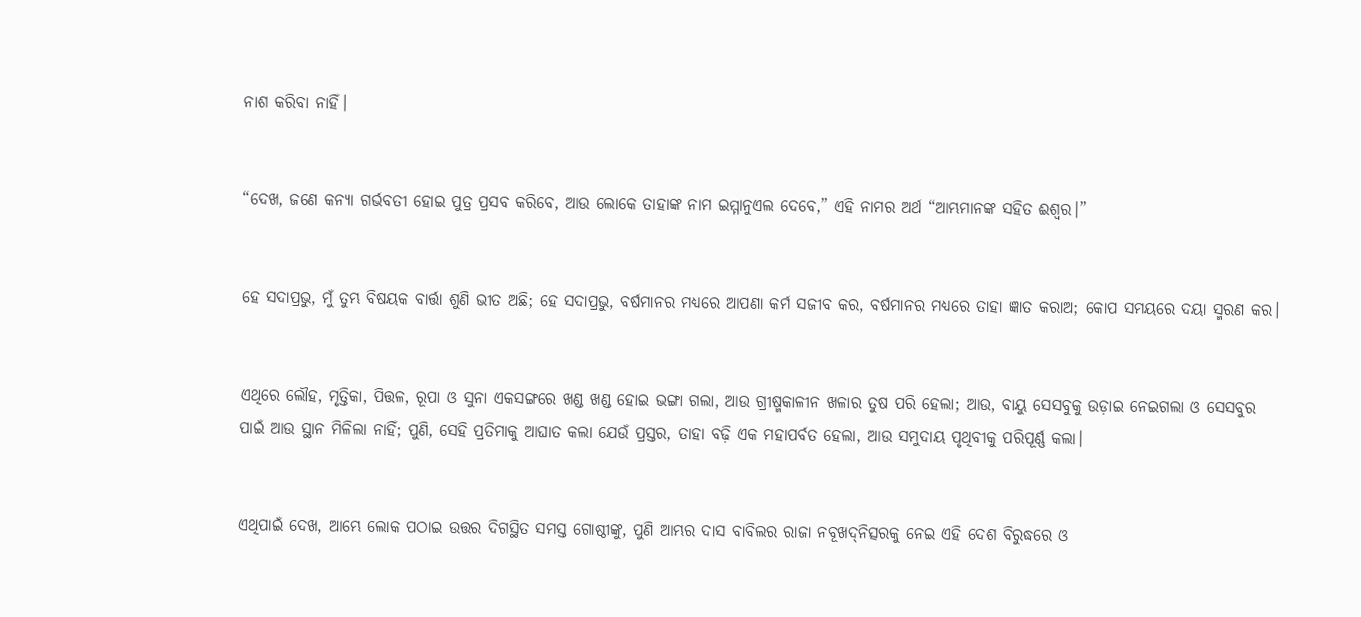ନାଶ କରିବା ନାହିଁ।


“ଦେଖ, ଜଣେ କନ୍ୟା ଗର୍ଭବତୀ ହୋଇ ପୁତ୍ର ପ୍ରସବ କରିବେ, ଆଉ ଲୋକେ ତାହାଙ୍କ ନାମ ଇମ୍ମାନୁଏଲ ଦେବେ,” ଏହି ନାମର ଅର୍ଥ “ଆମ୍ଭମାନଙ୍କ ସହିତ ଈଶ୍ବର।”


ହେ ସଦାପ୍ରଭୁ, ମୁଁ ତୁମ୍ଭ ବିଷୟକ ବାର୍ତ୍ତା ଶୁଣି ଭୀତ ଅଛି; ହେ ସଦାପ୍ରଭୁ, ବର୍ଷମାନର ମଧ୍ୟରେ ଆପଣା କର୍ମ ସଜୀବ କର, ବର୍ଷମାନର ମଧ୍ୟରେ ତାହା ଜ୍ଞାତ କରାଅ; କୋପ ସମୟରେ ଦୟା ସ୍ମରଣ କର।


ଏଥିରେ ଲୌହ, ମୃତ୍ତିକା, ପିତ୍ତଳ, ରୂପା ଓ ସୁନା ଏକସଙ୍ଗରେ ଖଣ୍ଡ ଖଣ୍ଡ ହୋଇ ଭଙ୍ଗା ଗଲା, ଆଉ ଗ୍ରୀଷ୍ମକାଳୀନ ଖଳାର ତୁଷ ପରି ହେଲା; ଆଉ, ବାୟୁ ସେସବୁକୁ ଉଡ଼ାଇ ନେଇଗଲା ଓ ସେସବୁର ପାଇଁ ଆଉ ସ୍ଥାନ ମିଳିଲା ନାହିଁ; ପୁଣି, ସେହି ପ୍ରତିମାକୁ ଆଘାତ କଲା ଯେଉଁ ପ୍ରସ୍ତର, ତାହା ବଢ଼ି ଏକ ମହାପର୍ବତ ହେଲା, ଆଉ ସମୁଦାୟ ପୃଥିବୀକୁ ପରିପୂର୍ଣ୍ଣ କଲା।


ଏଥିପାଇଁ ଦେଖ, ଆମ୍ଭେ ଲୋକ ପଠାଇ ଉତ୍ତର ଦିଗସ୍ଥିତ ସମସ୍ତ ଗୋଷ୍ଠୀଙ୍କୁ, ପୁଣି ଆମ୍ଭର ଦାସ ବାବିଲର ରାଜା ନବୂଖଦ୍‍ନିତ୍ସରକୁ ନେଇ ଏହି ଦେଶ ବିରୁଦ୍ଧରେ ଓ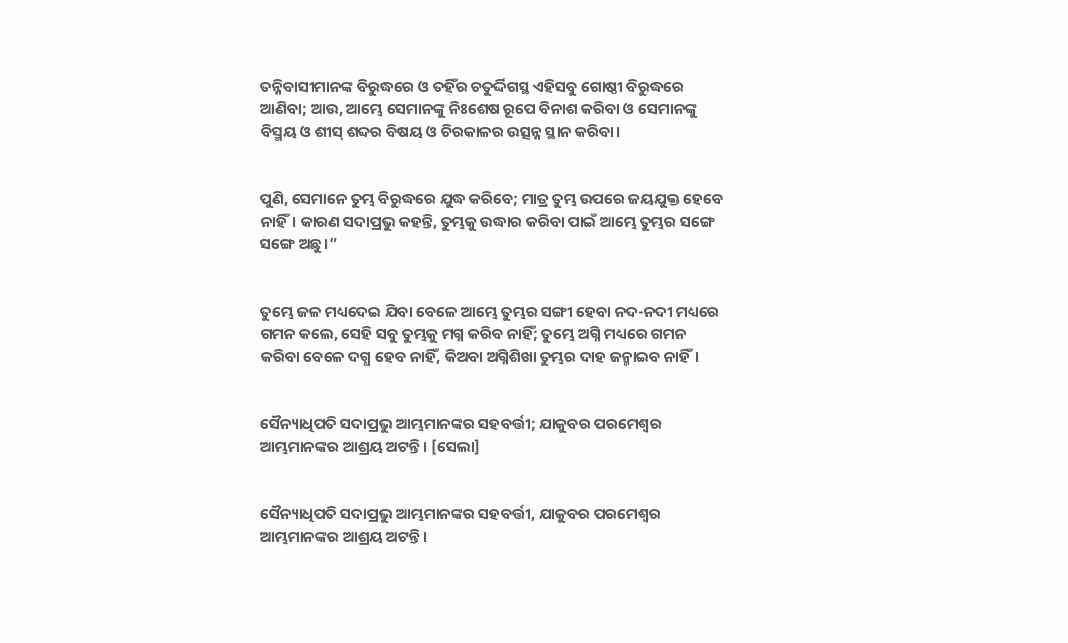ତନ୍ନିବାସୀମାନଙ୍କ ବିରୁଦ୍ଧରେ ଓ ତହିଁର ଚତୁର୍ଦ୍ଦିଗସ୍ଥ ଏହିସବୁ ଗୋଷ୍ଠୀ ବିରୁଦ୍ଧରେ ଆଣିବା; ଆଉ, ଆମ୍ଭେ ସେମାନଙ୍କୁ ନିଃଶେଷ ରୂପେ ବିନାଶ କରିବା ଓ ସେମାନଙ୍କୁ ବିସ୍ମୟ ଓ ଶୀସ୍‍ ଶବ୍ଦର ବିଷୟ ଓ ଚିରକାଳର ଉତ୍ସନ୍ନ ସ୍ଥାନ କରିବା।


ପୁଣି, ସେମାନେ ତୁମ୍ଭ ବିରୁଦ୍ଧରେ ଯୁଦ୍ଧ କରିବେ; ମାତ୍ର ତୁମ୍ଭ ଉପରେ ଜୟଯୁକ୍ତ ହେବେ ନାହିଁ। କାରଣ ସଦାପ୍ରଭୁ କହନ୍ତି, ତୁମ୍ଭକୁ ଉଦ୍ଧାର କରିବା ପାଇଁ ଆମ୍ଭେ ତୁମ୍ଭର ସଙ୍ଗେ ସଙ୍ଗେ ଅଛୁ।”


ତୁମ୍ଭେ ଜଳ ମଧ୍ୟଦେଇ ଯିବା ବେଳେ ଆମ୍ଭେ ତୁମ୍ଭର ସଙ୍ଗୀ ହେବା ନଦ-ନଦୀ ମଧ୍ୟରେ ଗମନ କଲେ, ସେହି ସବୁ ତୁମ୍ଭକୁ ମଗ୍ନ କରିବ ନାହିଁ; ତୁମ୍ଭେ ଅଗ୍ନି ମଧ୍ୟରେ ଗମନ କରିବା ବେଳେ ଦଗ୍ଧ ହେବ ନାହିଁ, କିଅବା ଅଗ୍ନିଶିଖା ତୁମ୍ଭର ଦାହ ଜନ୍ମାଇବ ନାହିଁ।


ସୈନ୍ୟାଧିପତି ସଦାପ୍ରଭୁ ଆମ୍ଭମାନଙ୍କର ସହବର୍ତ୍ତୀ; ଯାକୁବର ପରମେଶ୍ୱର ଆମ୍ଭମାନଙ୍କର ଆଶ୍ରୟ ଅଟନ୍ତି। [ସେଲା]


ସୈନ୍ୟାଧିପତି ସଦାପ୍ରଭୁ ଆମ୍ଭମାନଙ୍କର ସହବର୍ତ୍ତୀ, ଯାକୁବର ପରମେଶ୍ୱର ଆମ୍ଭମାନଙ୍କର ଆଶ୍ରୟ ଅଟନ୍ତି।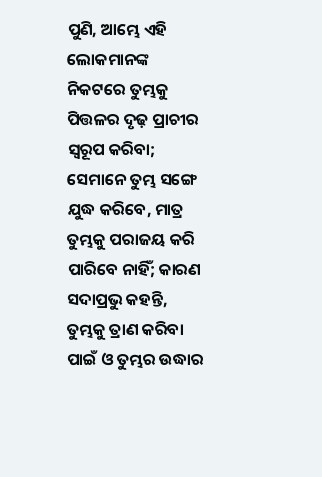ପୁଣି, ଆମ୍ଭେ ଏହି ଲୋକମାନଙ୍କ ନିକଟରେ ତୁମ୍ଭକୁ ପିତ୍ତଳର ଦୃଢ଼ ପ୍ରାଚୀର ସ୍ୱରୂପ କରିବା; ସେମାନେ ତୁମ୍ଭ ସଙ୍ଗେ ଯୁଦ୍ଧ କରିବେ, ମାତ୍ର ତୁମ୍ଭକୁ ପରାଜୟ କରି ପାରିବେ ନାହିଁ; କାରଣ ସଦାପ୍ରଭୁ କହନ୍ତି, ତୁମ୍ଭକୁ ତ୍ରାଣ କରିବା ପାଇଁ ଓ ତୁମ୍ଭର ଉଦ୍ଧାର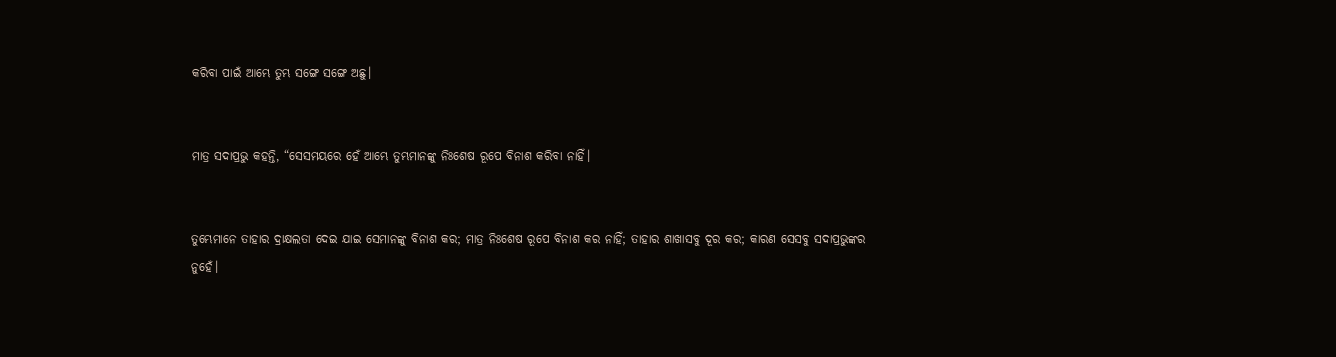କରିବା ପାଇଁ ଆମ୍ଭେ ତୁମ୍ଭ ସଙ୍ଗେ ସଙ୍ଗେ ଅଛୁ।


ମାତ୍ର ସଦାପ୍ରଭୁ କହନ୍ତି, “ସେସମୟରେ ହେଁ ଆମ୍ଭେ ତୁମ୍ଭମାନଙ୍କୁ ନିଃଶେଷ ରୂପେ ବିନାଶ କରିବା ନାହିଁ।


ତୁମ୍ଭେମାନେ ତାହାର ଦ୍ରାକ୍ଷଲତା ଦେଇ ଯାଇ ସେମାନଙ୍କୁ ବିନାଶ କର; ମାତ୍ର ନିଃଶେଷ ରୂପେ ବିନାଶ କର ନାହିଁ; ତାହାର ଶାଖାସବୁ ଦୂର କର; କାରଣ ସେସବୁ ସଦାପ୍ରଭୁଙ୍କର ନୁହେଁ।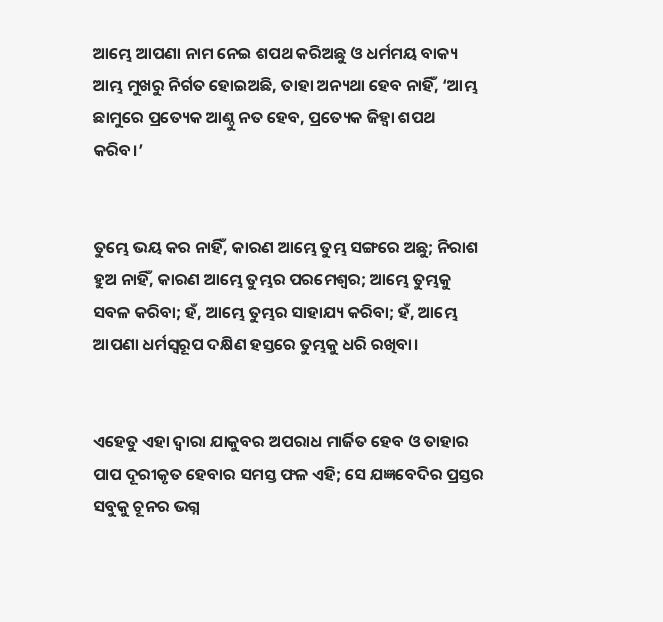ଆମ୍ଭେ ଆପଣା ନାମ ନେଇ ଶପଥ କରିଅଛୁ ଓ ଧର୍ମମୟ ବାକ୍ୟ ଆମ୍ଭ ମୁଖରୁ ନିର୍ଗତ ହୋଇଅଛି, ତାହା ଅନ୍ୟଥା ହେବ ନାହିଁ, ‘ଆମ୍ଭ ଛାମୁରେ ପ୍ରତ୍ୟେକ ଆଣ୍ଠୁ ନତ ହେବ, ପ୍ରତ୍ୟେକ ଜିହ୍ୱା ଶପଥ କରିବ।’


ତୁମ୍ଭେ ଭୟ କର ନାହିଁ, କାରଣ ଆମ୍ଭେ ତୁମ୍ଭ ସଙ୍ଗରେ ଅଛୁ; ନିରାଶ ହୁଅ ନାହିଁ, କାରଣ ଆମ୍ଭେ ତୁମ୍ଭର ପରମେଶ୍ୱର; ଆମ୍ଭେ ତୁମ୍ଭକୁ ସବଳ କରିବା; ହଁ, ଆମ୍ଭେ ତୁମ୍ଭର ସାହାଯ୍ୟ କରିବା; ହଁ, ଆମ୍ଭେ ଆପଣା ଧର୍ମସ୍ୱରୂପ ଦକ୍ଷିଣ ହସ୍ତରେ ତୁମ୍ଭକୁ ଧରି ରଖିବା।


ଏହେତୁ ଏହା ଦ୍ୱାରା ଯାକୁବର ଅପରାଧ ମାର୍ଜିତ ହେବ ଓ ତାହାର ପାପ ଦୂରୀକୃତ ହେବାର ସମସ୍ତ ଫଳ ଏହି; ସେ ଯଜ୍ଞବେଦିର ପ୍ରସ୍ତର ସବୁକୁ ଚୂନର ଭଗ୍ନ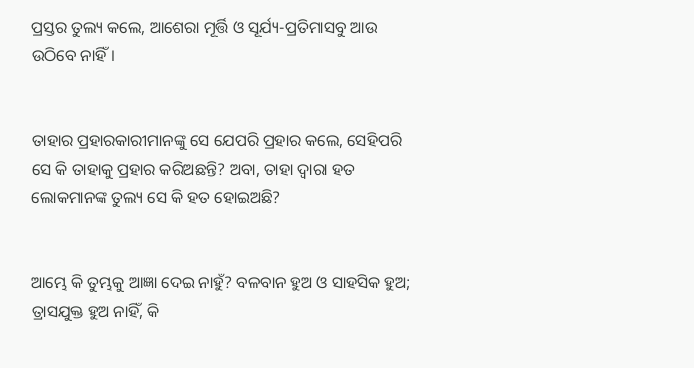ପ୍ରସ୍ତର ତୁଲ୍ୟ କଲେ, ଆଶେରା ମୂର୍ତ୍ତି ଓ ସୂର୍ଯ୍ୟ-ପ୍ରତିମାସବୁ ଆଉ ଉଠିବେ ନାହିଁ।


ତାହାର ପ୍ରହାରକାରୀମାନଙ୍କୁ ସେ ଯେପରି ପ୍ରହାର କଲେ, ସେହିପରି ସେ କି ତାହାକୁ ପ୍ରହାର କରିଅଛନ୍ତି? ଅବା, ତାହା ଦ୍ୱାରା ହତ ଲୋକମାନଙ୍କ ତୁଲ୍ୟ ସେ କି ହତ ହୋଇଅଛି?


ଆମ୍ଭେ କି ତୁମ୍ଭକୁ ଆଜ୍ଞା ଦେଇ ନାହୁଁ? ବଳବାନ ହୁଅ ଓ ସାହସିକ ହୁଅ; ତ୍ରାସଯୁକ୍ତ ହୁଅ ନାହିଁ, କି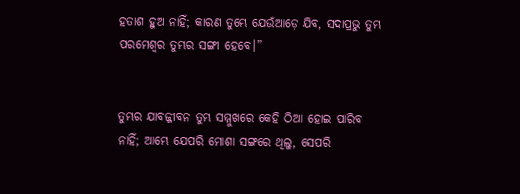ହତାଶ ହୁଅ ନାହିଁ; କାରଣ ତୁମ୍ଭେ ଯେଉଁଆଡ଼େ ଯିବ, ସଦାପ୍ରଭୁ ତୁମ୍ଭ ପରମେଶ୍ୱର ତୁମ୍ଭର ସଙ୍ଗୀ ହେବେ।”


ତୁମ୍ଭର ଯାବଜ୍ଜୀବନ ତୁମ୍ଭ ସମ୍ମୁଖରେ କେହି ଠିଆ ହୋଇ ପାରିବ ନାହିଁ; ଆମ୍ଭେ ଯେପରି ମୋଶା ସଙ୍ଗରେ ଥିଲୁ, ସେପରି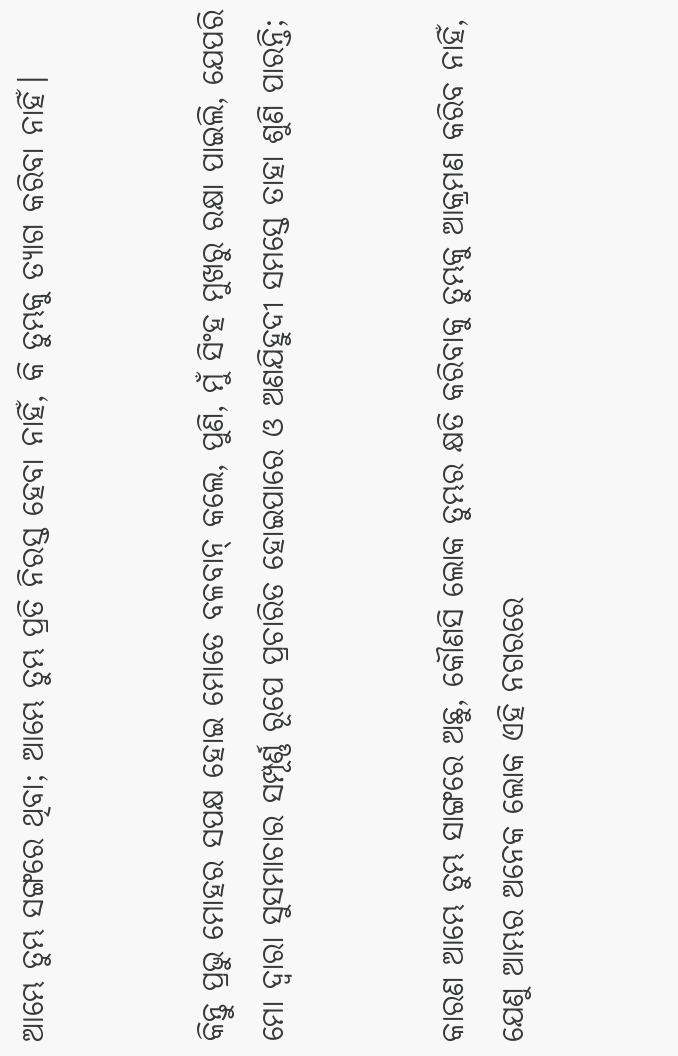ଆମ୍ଭେ ତୁମ୍ଭ ସଙ୍ଗରେ ଥିବା; ଆମ୍ଭେ ତୁମ୍ଭ ପ୍ରତି ନିରସ୍ତ ହେବା ନାହିଁ, କି ତୁମ୍ଭକୁ ତ୍ୟାଗ କରିବା ନାହିଁ।


କିନ୍ତୁ ପ୍ରଭୁ ମୋହର ସପକ୍ଷ ହୋଇ ମୋତେ ବଳବାନ୍ କଲେ, ପୁଣି, ମୁଁ ସିଂହ ମୁଖରୁ ରକ୍ଷା ପାଇଲି, ଯେପରି ମୋ ଦ୍ୱାରା ସୁସମାଚାର ସମ୍ପୂର୍ଣ୍ଣ ରୂପେ ପ୍ରଚାରିତ ହୋଇପାରେ ଓ ଅଣଯିହୁଦୀ ସମସ୍ତେ ତାହା ଶୁଣି ପାରନ୍ତି;


କାରଣ ଆମ୍ଭେ ତୁମ୍ଭ ସାଙ୍ଗରେ ଅଛୁ, କୌଣସି ଲୋକ ତୁମ୍ଭର କ୍ଷତି କରିବାକୁ ତୁମ୍ଭକୁ ଆକ୍ରମଣ କରିବ ନାହିଁ, ଯେଣୁ ଆମ୍ଭର ଅନେକ ଲୋକ ଏହି ନଗରରେ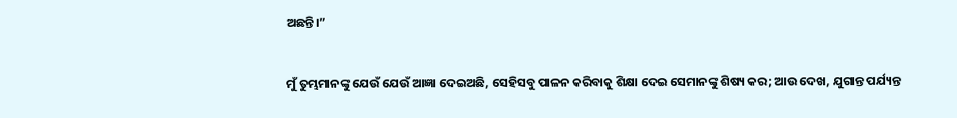ଅଛନ୍ତି।”


ମୁଁ ତୁମ୍ଭମାନଙ୍କୁ ଯେଉଁ ଯେଉଁ ଆଜ୍ଞା ଦେଇଅଛି, ସେହିସବୁ ପାଳନ କରିବାକୁ ଶିକ୍ଷା ଦେଇ ସେମାନଙ୍କୁ ଶିଷ୍ୟ କର; ଆଉ ଦେଖ, ଯୁଗାନ୍ତ ପର୍ଯ୍ୟନ୍ତ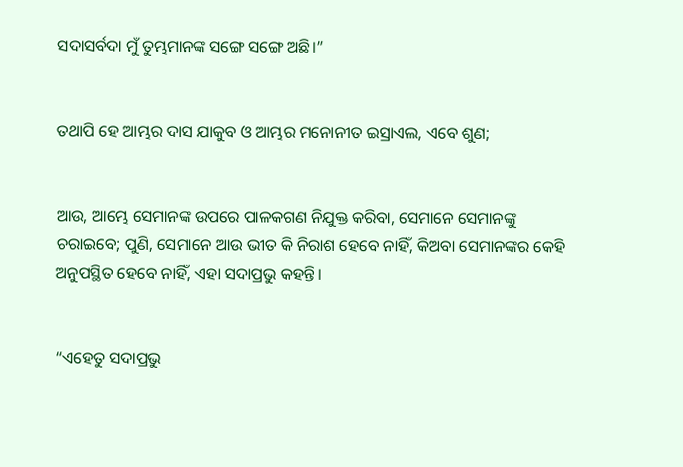ସଦାସର୍ବଦା ମୁଁ ତୁମ୍ଭମାନଙ୍କ ସଙ୍ଗେ ସଙ୍ଗେ ଅଛି।”


ତଥାପି ହେ ଆମ୍ଭର ଦାସ ଯାକୁବ ଓ ଆମ୍ଭର ମନୋନୀତ ଇସ୍ରାଏଲ, ଏବେ ଶୁଣ;


ଆଉ, ଆମ୍ଭେ ସେମାନଙ୍କ ଉପରେ ପାଳକଗଣ ନିଯୁକ୍ତ କରିବା, ସେମାନେ ସେମାନଙ୍କୁ ଚରାଇବେ; ପୁଣି, ସେମାନେ ଆଉ ଭୀତ କି ନିରାଶ ହେବେ ନାହିଁ, କିଅବା ସେମାନଙ୍କର କେହି ଅନୁପସ୍ଥିତ ହେବେ ନାହିଁ, ଏହା ସଦାପ୍ରଭୁ କହନ୍ତି।


“ଏହେତୁ ସଦାପ୍ରଭୁ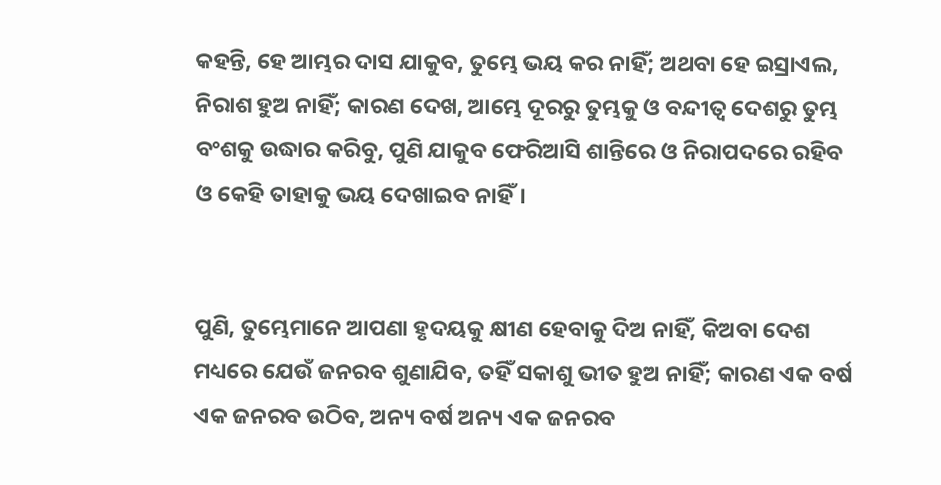କହନ୍ତି, ହେ ଆମ୍ଭର ଦାସ ଯାକୁବ, ତୁମ୍ଭେ ଭୟ କର ନାହିଁ; ଅଥବା ହେ ଇସ୍ରାଏଲ, ନିରାଶ ହୁଅ ନାହିଁ; କାରଣ ଦେଖ, ଆମ୍ଭେ ଦୂରରୁ ତୁମ୍ଭକୁ ଓ ବନ୍ଦୀତ୍ୱ ଦେଶରୁ ତୁମ୍ଭ ବଂଶକୁ ଉଦ୍ଧାର କରିବୁ, ପୁଣି ଯାକୁବ ଫେରିଆସି ଶାନ୍ତିରେ ଓ ନିରାପଦରେ ରହିବ ଓ କେହି ତାହାକୁ ଭୟ ଦେଖାଇବ ନାହିଁ।


ପୁଣି, ତୁମ୍ଭେମାନେ ଆପଣା ହୃଦୟକୁ କ୍ଷୀଣ ହେବାକୁ ଦିଅ ନାହିଁ, କିଅବା ଦେଶ ମଧ୍ୟରେ ଯେଉଁ ଜନରବ ଶୁଣାଯିବ, ତହିଁ ସକାଶୁ ଭୀତ ହୁଅ ନାହିଁ; କାରଣ ଏକ ବର୍ଷ ଏକ ଜନରବ ଉଠିବ, ଅନ୍ୟ ବର୍ଷ ଅନ୍ୟ ଏକ ଜନରବ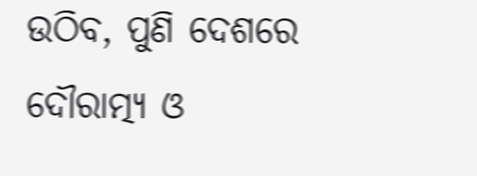ଉଠିବ, ପୁଣି ଦେଶରେ ଦୌରାତ୍ମ୍ୟ ଓ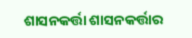ଶାସନକର୍ତ୍ତା ଶାସନକର୍ତ୍ତାର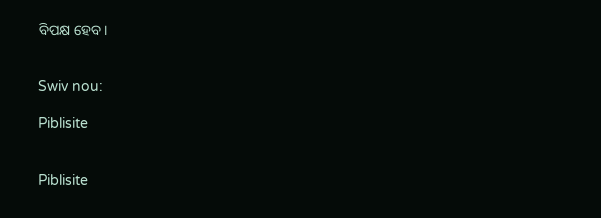ବିପକ୍ଷ ହେବ।


Swiv nou:

Piblisite


Piblisite